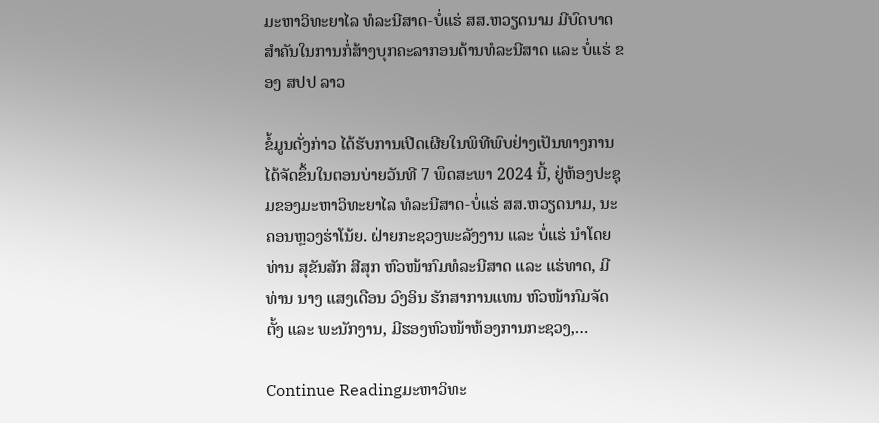ມະຫາວິທະຍາໄລ ທໍລະນີສາດ-ບໍ່ແຮ່ ສສ.ຫວຽດນາມ ມີບົດບາດສຳຄັນໃນການກໍ່ສ້າງບຸກຄະລາກອນດ້ານທໍລະນີສາດ ແລະ ບໍ່ແຮ່ ຂອງ ສປປ ລາວ

ຂໍ້ມູນດັ່ງກ່າວ ໄດ້ຮັບການເປີດເຜີຍໃນພິທີພົບຢ່າງເປັນທາງການໄດ້ຈັດຂຶ້ນໃນຕອນບ່າຍວັນທີ 7 ພຶດສະພາ 2024 ນີ້, ຢູ່ຫ້ອງປະຊຸມຂອງມະຫາວິທະຍາໄລ ທໍລະນີສາດ-ບໍ່ແຮ່ ສສ.ຫວຽດນາມ, ນະຄອນຫຼວງຮ່າໂນ້ຍ. ຝ່າຍກະຊວງພະລັງງານ ແລະ ບໍ່ແຮ່ ນຳໂດຍ ທ່ານ ສຸຂັນສັກ ສີສຸກ ຫົວໜ້າກົມທໍລະນີສາດ ແລະ ແຮ່ທາດ, ມີ ທ່ານ ນາງ ແສງເດືອນ ວົງອິນ ຮັກສາການແທນ ຫົວໜ້າກົມຈັດຕັ້ງ ແລະ ພະນັກງານ, ມີຮອງຫົວໜ້າຫ້ອງການກະຊວງ,…

Continue Readingມະຫາວິທະ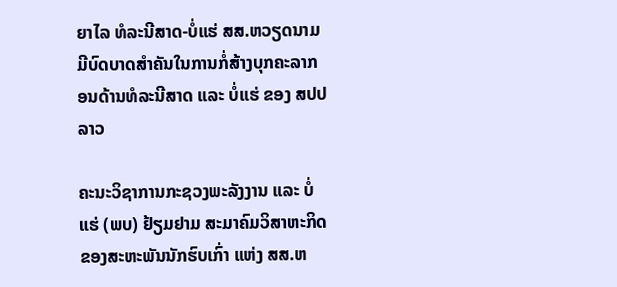ຍາໄລ ທໍລະນີສາດ-ບໍ່ແຮ່ ສສ.ຫວຽດນາມ ມີບົດບາດສຳຄັນໃນການກໍ່ສ້າງບຸກຄະລາກອນດ້ານທໍລະນີສາດ ແລະ ບໍ່ແຮ່ ຂອງ ສປປ ລາວ

ຄະນະວິຊາການກະຊວງພະລັງງານ ແລະ ບໍ່ແຮ່ (ພບ) ຢ້ຽມຢາມ ສະມາຄົມວິສາຫະກິດຂອງສະຫະພັນນັກຮົບເກົ່າ ແຫ່ງ ສສ.ຫ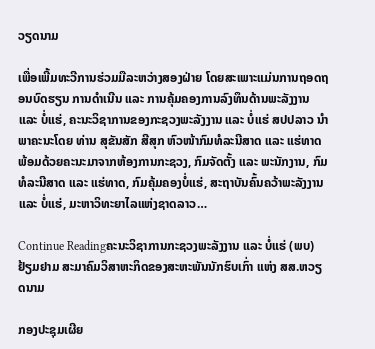ວຽດນາມ

ເພື່ອເພີ້ມທະວີການຮ່ວມມືລະຫວ່າງສອງຝ່າຍ ໂດຍສະເພາະແມ່ນການຖອດຖອນບົດຮຽນ ການດຳເນີນ ແລະ ການຄຸ້ມຄອງການລົງທຶນດ້ານພະລັງງານ ແລະ ບໍ່ແຮ່, ຄະນະວິຊາການຂອງກະຊວງພະລັງງານ ແລະ ບໍ່ແຮ່ ສປປລາວ ນຳພາຄະນະໂດຍ ທ່ານ ສຸຂັນສັກ ສີສຸກ ຫົວໜ້າກົມທໍລະນີສາດ ແລະ ແຮ່ທາດ ພ້ອມດ້ວຍຄະນະມາຈາກຫ້ອງການກະຊວງ, ກົມຈັດຕັ້ງ ແລະ ພະນັກງານ, ກົມທໍລະນີສາດ ແລະ ແຮ່ທາດ, ກົມຄຸ້ມຄອງບໍ່ແຮ່, ສະຖາບັນຄົ້ນຄວ້າພະລັງງານ ແລະ ບໍ່ແຮ່, ມະຫາວິທະຍາໄລແຫ່ງຊາດລາວ…

Continue Readingຄະນະວິຊາການກະຊວງພະລັງງານ ແລະ ບໍ່ແຮ່ (ພບ) ຢ້ຽມຢາມ ສະມາຄົມວິສາຫະກິດຂອງສະຫະພັນນັກຮົບເກົ່າ ແຫ່ງ ສສ.ຫວຽດນາມ

ກອງປະຊຸມເຜີຍ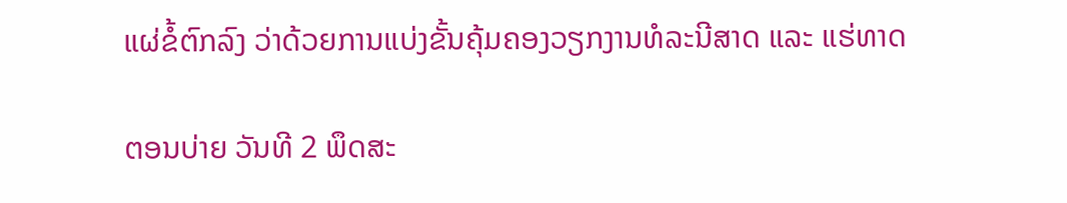ແຜ່ຂໍ້ຕົກລົງ ວ່າດ້ວຍການແບ່ງຂັ້ນຄຸ້ມຄອງວຽກງານທໍລະນີສາດ ແລະ ແຮ່ທາດ

ຕອນບ່າຍ ວັນທີ 2 ພຶດສະ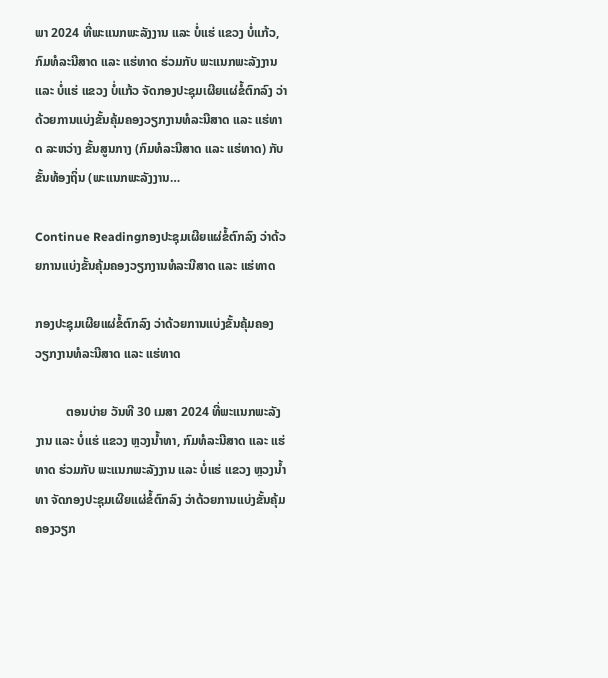ພາ 2024 ທີ່ພະແນກພະລັງງານ ແລະ ບໍ່ແຮ່ ແຂວງ ບໍ່ແກ້ວ, ກົມທໍລະນີສາດ ແລະ ແຮ່ທາດ ຮ່ວມກັບ ພະແນກພະລັງງານ ແລະ ບໍ່ແຮ່ ແຂວງ ບໍ່ແກ້ວ ຈັດກອງປະຊຸມເຜີຍແຜ່ຂໍ້ຕົກລົງ ວ່າດ້ວຍການແບ່ງຂັ້ນຄຸ້ມຄອງວຽກງານທໍລະນີສາດ ແລະ ແຮ່ທາດ ລະຫວ່າງ ຂັ້ນສູນກາງ (ກົມທໍລະນີສາດ ແລະ ແຮ່ທາດ) ກັບຂັ້ນທ້ອງຖິ່ນ (ພະແນກພະລັງງານ…

Continue Readingກອງປະຊຸມເຜີຍແຜ່ຂໍ້ຕົກລົງ ວ່າດ້ວຍການແບ່ງຂັ້ນຄຸ້ມຄອງວຽກງານທໍລະນີສາດ ແລະ ແຮ່ທາດ

ກອງປະຊຸມເຜີຍແຜ່ຂໍ້ຕົກລົງ ວ່າດ້ວຍການແບ່ງຂັ້ນຄຸ້ມຄອງວຽກງານທໍລະນີສາດ ແລະ ແຮ່ທາດ

          ຕອນບ່າຍ ວັນທີ 30 ເມສາ 2024 ທີ່ພະແນກພະລັງງານ ແລະ ບໍ່ແຮ່ ແຂວງ ຫຼວງນໍ້າທາ, ກົມທໍລະນີສາດ ແລະ ແຮ່ທາດ ຮ່ວມກັບ ພະແນກພະລັງງານ ແລະ ບໍ່ແຮ່ ແຂວງ ຫຼວງນໍ້າທາ ຈັດກອງປະຊຸມເຜີຍແຜ່ຂໍ້ຕົກລົງ ວ່າດ້ວຍການແບ່ງຂັ້ນຄຸ້ມຄອງວຽກ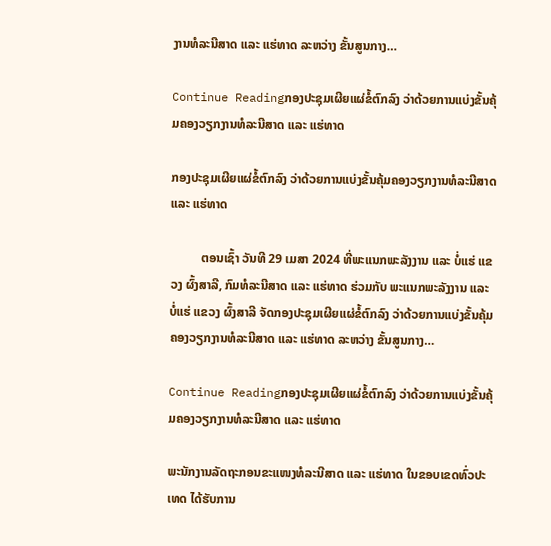ງານທໍລະນີສາດ ແລະ ແຮ່ທາດ ລະຫວ່າງ ຂັ້ນສູນກາງ…

Continue Readingກອງປະຊຸມເຜີຍແຜ່ຂໍ້ຕົກລົງ ວ່າດ້ວຍການແບ່ງຂັ້ນຄຸ້ມຄອງວຽກງານທໍລະນີສາດ ແລະ ແຮ່ທາດ

ກອງປະຊຸມເຜີຍແຜ່ຂໍ້ຕົກລົງ ວ່າດ້ວຍການແບ່ງຂັ້ນຄຸ້ມຄອງວຽກງານທໍລະນີສາດ ແລະ ແຮ່ທາດ

          ຕອນເຊົ້າ ວັນທີ 29 ເມສາ 2024 ທີ່ພະແນກພະລັງງານ ແລະ ບໍ່ແຮ່ ແຂວງ ຜົ້ງສາລີ, ກົມທໍລະນີສາດ ແລະ ແຮ່ທາດ ຮ່ວມກັບ ພະແນກພະລັງງານ ແລະ ບໍ່ແຮ່ ແຂວງ ຜົ້ງສາລີ ຈັດກອງປະຊຸມເຜີຍແຜ່ຂໍ້ຕົກລົງ ວ່າດ້ວຍການແບ່ງຂັ້ນຄຸ້ມຄອງວຽກງານທໍລະນີສາດ ແລະ ແຮ່ທາດ ລະຫວ່າງ ຂັ້ນສູນກາງ…

Continue Readingກອງປະຊຸມເຜີຍແຜ່ຂໍ້ຕົກລົງ ວ່າດ້ວຍການແບ່ງຂັ້ນຄຸ້ມຄອງວຽກງານທໍລະນີສາດ ແລະ ແຮ່ທາດ

ພະນັກງານລັດຖະກອນຂະແໜງທໍລະນີສາດ ແລະ ແຮ່ທາດ ໃນຂອບເຂດທົ່ວປະເທດ ໄດ້ຮັບການ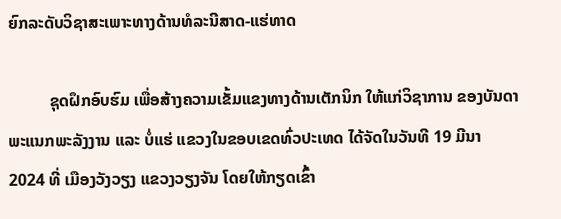ຍົກລະດັບວິຊາສະເພາະທາງດ້ານທໍລະນີສາດ-ແຮ່ທາດ

          ຊຸດຝຶກອົບຮົມ ເພື່ອສ້າງຄວາມເຂັ້ມແຂງທາງດ້ານເຕັກນິກ ໃຫ້ແກ່ວິຊາການ ຂອງບັນດາພະແນກພະລັງງານ ແລະ ບໍ່ແຮ່ ແຂວງໃນຂອບເຂດທົ່ວປະເທດ ໄດ້ຈັດໃນວັນທີ 19 ມີນາ 2024 ທີ່ ເມືອງວັງວຽງ ແຂວງວຽງຈັນ ໂດຍໃຫ້ກຽດເຂົ້າ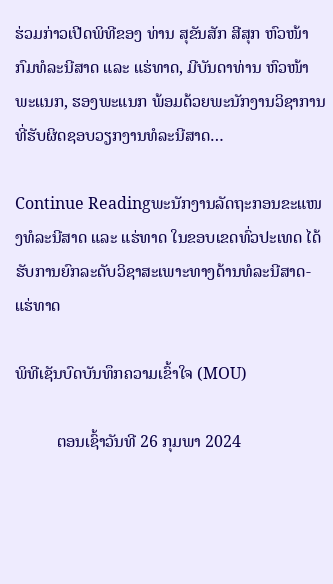ຮ່ວມກ່າວເປີດພິທີຂອງ ທ່ານ ສຸຂັນສັກ ສີສຸກ ຫົວໜ້າກົມທໍລະນີສາດ ແລະ ແຮ່ທາດ, ມີບັນດາທ່ານ ຫົວໜ້າພະແນກ, ຮອງພະແນກ ພ້ອມດ້ວຍພະນັກງານວິຊາການທີ່ຮັບຜິດຊອບວຽກງານທໍລະນີສາດ…

Continue Readingພະນັກງານລັດຖະກອນຂະແໜງທໍລະນີສາດ ແລະ ແຮ່ທາດ ໃນຂອບເຂດທົ່ວປະເທດ ໄດ້ຮັບການຍົກລະດັບວິຊາສະເພາະທາງດ້ານທໍລະນີສາດ-ແຮ່ທາດ

ພິທີເຊັນບົດບັນທຶກຄວາມເຂົ້າໃຈ (MOU)

          ຕອນເຊົ້າວັນທີ 26 ກຸມພາ 2024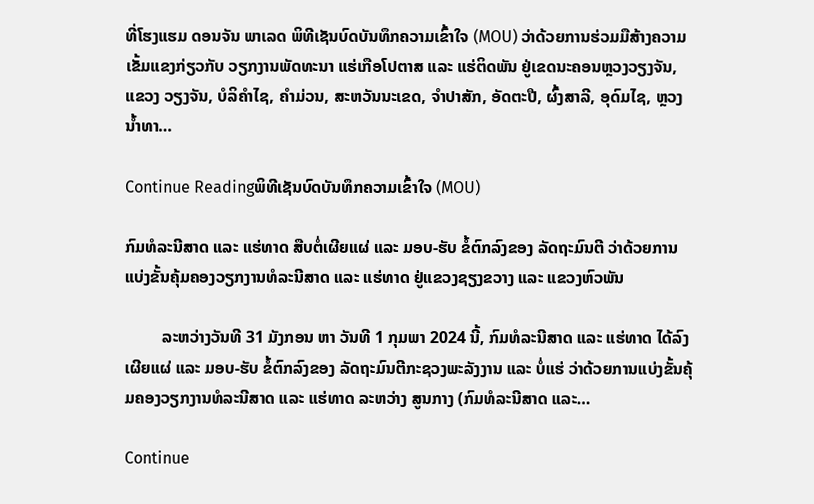ທີ່ໂຮງແຮມ ດອນຈັນ ພາເລດ ພິທີເຊັນບົດບັນທຶກຄວາມເຂົ້າໃຈ (MOU) ວ່າດ້ວຍການຮ່ວມມືສ້າງຄວາມເຂັ້ມແຂງກ່ຽວກັບ ວຽກງານພັດທະນາ ແຮ່ເກືອໂປຕາສ ແລະ ແຮ່ຕິດພັນ ຢູ່ເຂດນະຄອນຫຼວງວຽງຈັນ, ແຂວງ ວຽງຈັນ, ບໍລິຄຳໄຊ, ຄຳມ່ວນ, ສະຫວັນນະເຂດ, ຈຳປາສັກ, ອັດຕະປື, ຜົ້ງສາລີ, ອຸດົມໄຊ, ຫຼວງນໍ້າທາ…

Continue Readingພິທີເຊັນບົດບັນທຶກຄວາມເຂົ້າໃຈ (MOU)

ກົມທໍລະນີສາດ ແລະ ແຮ່ທາດ ສືບຕໍ່ເຜີຍແຜ່ ແລະ ມອບ-ຮັບ ຂໍ້ຕົກລົງຂອງ ລັດຖະມົນຕີ ວ່າດ້ວຍການແບ່ງຂັ້ນຄຸ້ມຄອງວຽກງານທໍລະນີສາດ ແລະ ແຮ່ທາດ ຢູ່ແຂວງຊຽງຂວາງ ແລະ ແຂວງຫົວພັນ

         ລະຫວ່າງວັນທີ 31 ມັງກອນ ຫາ ວັນທີ 1 ກຸມພາ 2024 ນີ້, ກົມທໍລະນີສາດ ແລະ ແຮ່ທາດ ໄດ້ລົງເຜີຍແຜ່ ແລະ ມອບ-ຮັບ ຂໍ້ຕົກລົງຂອງ ລັດຖະມົນຕີກະຊວງພະລັງງານ ແລະ ບໍ່ແຮ່ ວ່າດ້ວຍການແບ່ງຂັ້ນຄຸ້ມຄອງວຽກງານທໍລະນີສາດ ແລະ ແຮ່ທາດ ລະຫວ່າງ ສູນກາງ (ກົມທໍລະນີສາດ ແລະ…

Continue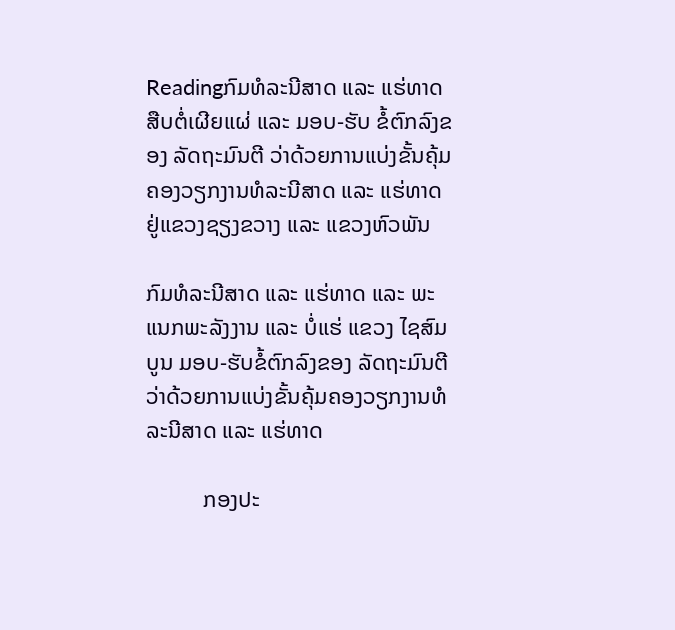Readingກົມທໍລະນີສາດ ແລະ ແຮ່ທາດ ສືບຕໍ່ເຜີຍແຜ່ ແລະ ມອບ-ຮັບ ຂໍ້ຕົກລົງຂອງ ລັດຖະມົນຕີ ວ່າດ້ວຍການແບ່ງຂັ້ນຄຸ້ມຄອງວຽກງານທໍລະນີສາດ ແລະ ແຮ່ທາດ ຢູ່ແຂວງຊຽງຂວາງ ແລະ ແຂວງຫົວພັນ

ກົມທໍລະນີສາດ ແລະ ແຮ່ທາດ ແລະ ພະແນກພະລັງງານ ແລະ ບໍ່ແຮ່ ແຂວງ ໄຊສົມບູນ ມອບ-ຮັບຂໍ້ຕົກລົງຂອງ ລັດຖະມົນຕີ ວ່າດ້ວຍການແບ່ງຂັ້ນຄຸ້ມຄອງວຽກງານທໍລະນີສາດ ແລະ ແຮ່ທາດ

          ກອງປະ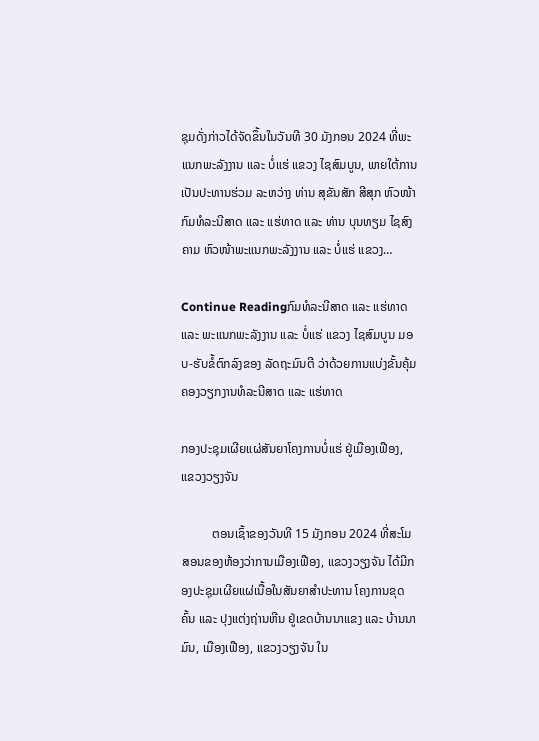ຊຸມດັ່ງກ່າວໄດ້ຈັດຂຶ້ນໃນວັນທີ 30 ມັງກອນ 2024 ທີ່ພະແນກພະລັງງານ ແລະ ບໍ່ແຮ່ ແຂວງ ໄຊສົມບູນ, ພາຍໃຕ້ການເປັນປະທານຮ່ວມ ລະຫວ່າງ ທ່ານ ສຸຂັນສັກ ສີສຸກ ຫົວໜ້າກົມທໍລະນີສາດ ແລະ ແຮ່ທາດ ແລະ ທ່ານ ບຸນທຽມ ໄຊສົງຄາມ ຫົວໜ້າພະແນກພະລັງງານ ແລະ ບໍ່ແຮ່ ແຂວງ…

Continue Readingກົມທໍລະນີສາດ ແລະ ແຮ່ທາດ ແລະ ພະແນກພະລັງງານ ແລະ ບໍ່ແຮ່ ແຂວງ ໄຊສົມບູນ ມອບ-ຮັບຂໍ້ຕົກລົງຂອງ ລັດຖະມົນຕີ ວ່າດ້ວຍການແບ່ງຂັ້ນຄຸ້ມຄອງວຽກງານທໍລະນີສາດ ແລະ ແຮ່ທາດ

ກອງປະຊຸມເຜີຍແຜ່ສັນຍາໂຄງການບໍ່ແຮ່ ຢູ່ເມືອງເຟືອງ, ແຂວງວຽງຈັນ

          ຕອນເຊົ້າຂອງວັນທີ 15 ມັງກອນ 2024 ທີ່ສະໂມສອນຂອງຫ້ອງວ່າການເມືອງເຟືອງ, ແຂວງວຽງຈັນ ໄດ້ມີກອງປະຊຸມເຜີຍແຜ່ເນື້ອໃນສັນຍາສຳປະທານ ໂຄງການຂຸດຄົ້ນ ແລະ ປຸງແຕ່ງຖ່ານຫີນ ຢູ່ເຂດບ້ານນາແຂງ ແລະ ບ້ານນາມົນ, ເມືອງເຟືອງ, ແຂວງວຽງຈັນ ໃນ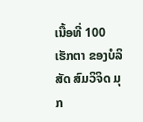ເນື້ອທີ່ 100 ເຮັກຕາ ຂອງບໍລິສັດ ສົມວິຈິດ ມຸກ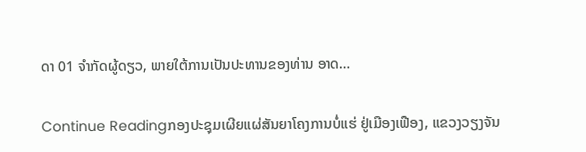ດາ 01 ຈຳກັດຜູ້ດຽວ, ພາຍໃຕ້ການເປັນປະທານຂອງທ່ານ ອາດ…

Continue Readingກອງປະຊຸມເຜີຍແຜ່ສັນຍາໂຄງການບໍ່ແຮ່ ຢູ່ເມືອງເຟືອງ, ແຂວງວຽງຈັນ